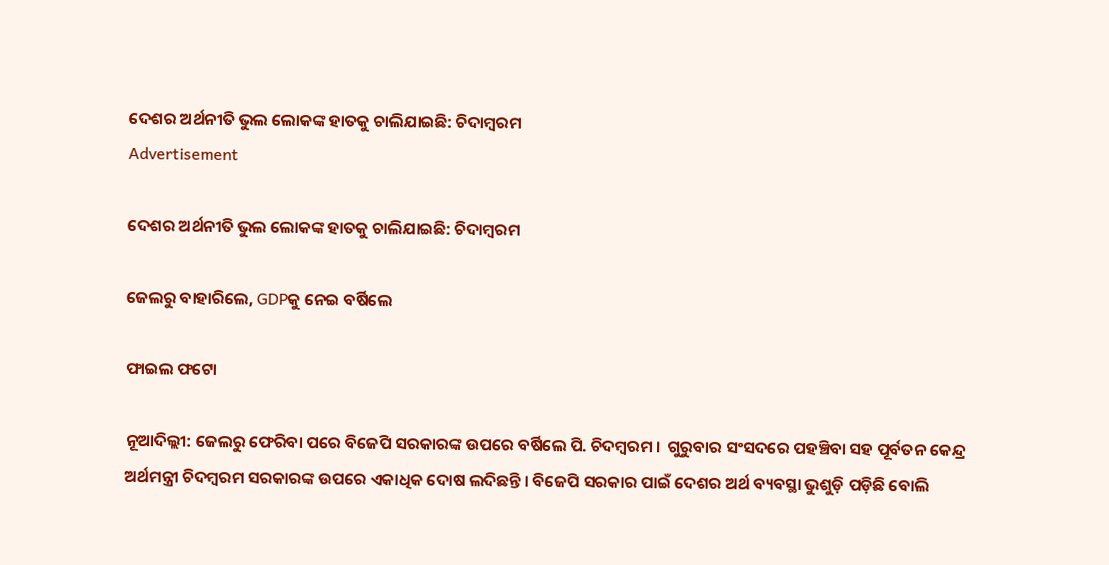ଦେଶର ଅର୍ଥନୀତି ଭୁଲ ଲୋକଙ୍କ ହାତକୁ ଚାଲିଯାଇଛି: ଚିଦାମ୍ବରମ
Advertisement

ଦେଶର ଅର୍ଥନୀତି ଭୁଲ ଲୋକଙ୍କ ହାତକୁ ଚାଲିଯାଇଛି: ଚିଦାମ୍ବରମ

ଜେଲରୁ ବାହାରିଲେ, GDPକୁ ନେଇ ବର୍ଷିଲେ

ଫାଇଲ ଫଟୋ

ନୂଆଦିଲ୍ଲୀ: ଜେଲରୁ ଫେରିବା ପରେ ବିଜେପି ସରକାରଙ୍କ ଉପରେ ବର୍ଷିଲେ ପି. ଚିଦମ୍ବରମ ।  ଗୁରୁବାର ସଂସଦରେ ପହଞ୍ଚିବା ସହ ପୂର୍ବତନ କେନ୍ଦ୍ର ଅର୍ଥମନ୍ତ୍ରୀ ଚିଦମ୍ବରମ ସରକାରଙ୍କ ଉପରେ ଏକାଧିକ ଦୋଷ ଲଦିଛନ୍ତି । ବିଜେପି ସରକାର ପାଇଁ ଦେଶର ଅର୍ଥ ବ୍ୟବସ୍ଥା ଭୁଶୁଡ଼ି ପଡ଼ିଛି ବୋଲି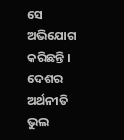ସେ ଅଭିଯୋଗ କରିଛନ୍ତି । ଦେଶର ଅର୍ଥନୀତି ଭୁଲ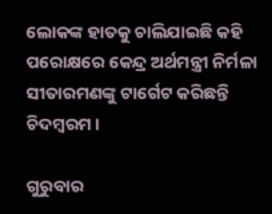ଲୋକଙ୍କ ହାତକୁ ଚାଲିଯାଇଛି କହି ପରୋକ୍ଷରେ କେନ୍ଦ୍ର ଅର୍ଥମନ୍ତ୍ରୀ ନିର୍ମଳା ସୀତାରମଣଙ୍କୁ ଟାର୍ଗେଟ କରିଛନ୍ତି ଚିଦମ୍ବରମ ।

ଗୁରୁବାର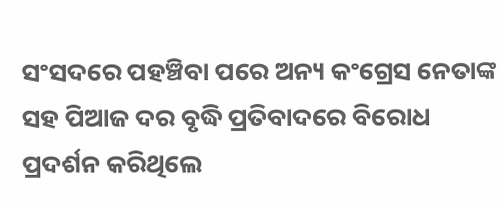ସଂସଦରେ ପହଞ୍ଚିବା ପରେ ଅନ୍ୟ କଂଗ୍ରେସ ନେତାଙ୍କ ସହ ପିଆଜ ଦର ବୃଦ୍ଧି ପ୍ରତିବାଦରେ ବିରୋଧ ପ୍ରଦର୍ଶନ କରିଥିଲେ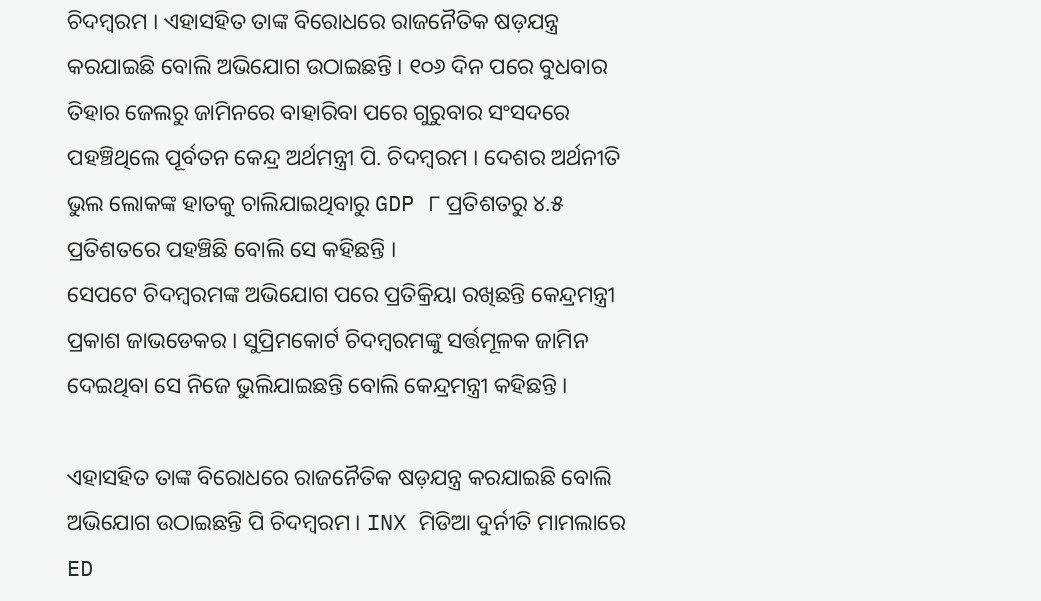ଚିଦମ୍ବରମ । ଏହାସହିତ ତାଙ୍କ ବିରୋଧରେ ରାଜନୈତିକ ଷଡ଼ଯନ୍ତ୍ର କରଯାଇଛି ବୋଲି ଅଭିଯୋଗ ଉଠାଇଛନ୍ତି । ୧୦୬ ଦିନ ପରେ ବୁଧବାର ତିହାର ଜେଲରୁ ଜାମିନରେ ବାହାରିବା ପରେ ଗୁରୁବାର ସଂସଦରେ ପହଞ୍ଚିଥିଲେ ପୂର୍ବତନ କେନ୍ଦ୍ର ଅର୍ଥମନ୍ତ୍ରୀ ପି. ଚିଦମ୍ବରମ । ଦେଶର ଅର୍ଥନୀତି ଭୁଲ ଲୋକଙ୍କ ହାତକୁ ଚାଲିଯାଇଥିବାରୁ GDP ୮ ପ୍ରତିଶତରୁ ୪.୫ ପ୍ରତିଶତରେ ପହଞ୍ଚିଛି ବୋଲି ସେ କହିଛନ୍ତି ।
ସେପଟେ ଚିଦମ୍ବରମଙ୍କ ଅଭିଯୋଗ ପରେ ପ୍ରତିକ୍ରିୟା ରଖିଛନ୍ତି କେନ୍ଦ୍ରମନ୍ତ୍ରୀ ପ୍ରକାଶ ଜାଭଡେକର । ସୁପ୍ରିମକୋର୍ଟ ଚିଦମ୍ବରମଙ୍କୁ ସର୍ତ୍ତମୂଳକ ଜାମିନ ଦେଇଥିବା ସେ ନିଜେ ଭୁଲିଯାଇଛନ୍ତି ବୋଲି କେନ୍ଦ୍ରମନ୍ତ୍ରୀ କହିଛନ୍ତି ।

ଏହାସହିତ ତାଙ୍କ ବିରୋଧରେ ରାଜନୈତିକ ଷଡ଼ଯନ୍ତ୍ର କରଯାଇଛି ବୋଲି ଅଭିଯୋଗ ଉଠାଇଛନ୍ତି ପି ଚିଦମ୍ବରମ । INX ମିଡିଆ ଦୁର୍ନୀତି ମାମଲାରେ ED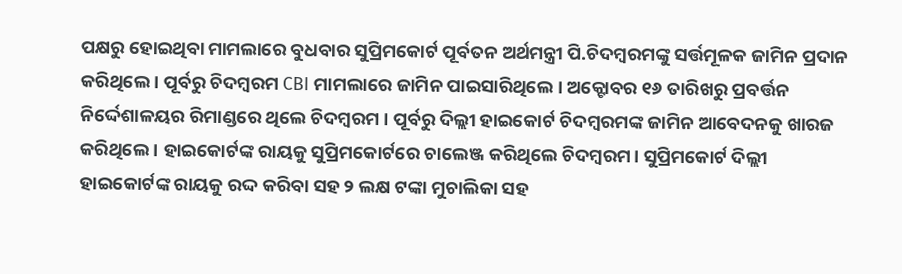ପକ୍ଷରୁ ହୋଇଥିବା ମାମଲାରେ ବୁଧବାର ସୁପ୍ରିମକୋର୍ଟ ପୂର୍ବତନ ଅର୍ଥମନ୍ତ୍ରୀ ପି.ଚିଦମ୍ୱରମଙ୍କୁ ସର୍ତ୍ତମୂଳକ ଜାମିନ ପ୍ରଦାନ କରିଥିଲେ । ପୂର୍ବରୁ ଚିଦମ୍ୱରମ CBI ମାମଲାରେ ଜାମିନ ପାଇସାରିଥିଲେ । ଅକ୍ଟୋବର ୧୬ ତାରିଖରୁ ପ୍ରବର୍ତ୍ତନ ନିର୍ଦ୍ଦେଶାଳୟର ରିମାଣ୍ଡରେ ଥିଲେ ଚିଦମ୍ବରମ । ପୂର୍ବରୁ ଦିଲ୍ଲୀ ହାଇକୋର୍ଟ ଚିଦମ୍ବରମଙ୍କ ଜାମିନ ଆବେଦନକୁ ଖାରଜ କରିଥିଲେ । ହାଇକୋର୍ଟଙ୍କ ରାୟକୁ ସୁପ୍ରିମକୋର୍ଟରେ ଚାଲେଞ୍ଜ କରିଥିଲେ ଚିଦମ୍ବରମ। ସୁପ୍ରିମକୋର୍ଟ ଦିଲ୍ଲୀ ହାଇକୋର୍ଟଙ୍କ ରାୟକୁ ରଦ୍ଦ କରିବା ସହ ୨ ଲକ୍ଷ ଟଙ୍କା ମୁଚାଲିକା ସହ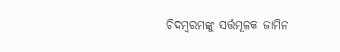ଚିଦମ୍ବରମଙ୍କୁ ସର୍ତ୍ତମୂଳକ ଜାମିନ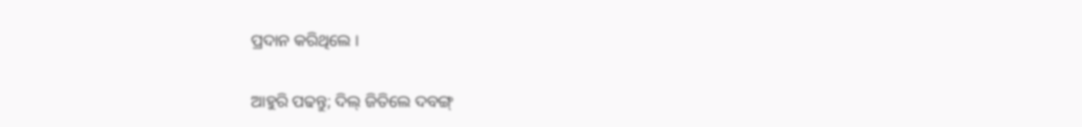ପ୍ରଦାନ କରିଥିଲେ ।

ଆହୁରି ପଢନ୍ତୁ; ଦିଲ୍ ଜିତିଲେ ଦବଙ୍ଗ୍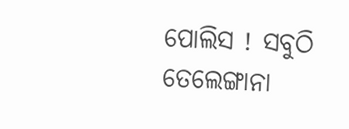ପୋଲିସ ! ସବୁଠି ତେଲେଙ୍ଗାନା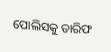ପୋଲିସକୁ ତାରିଫ